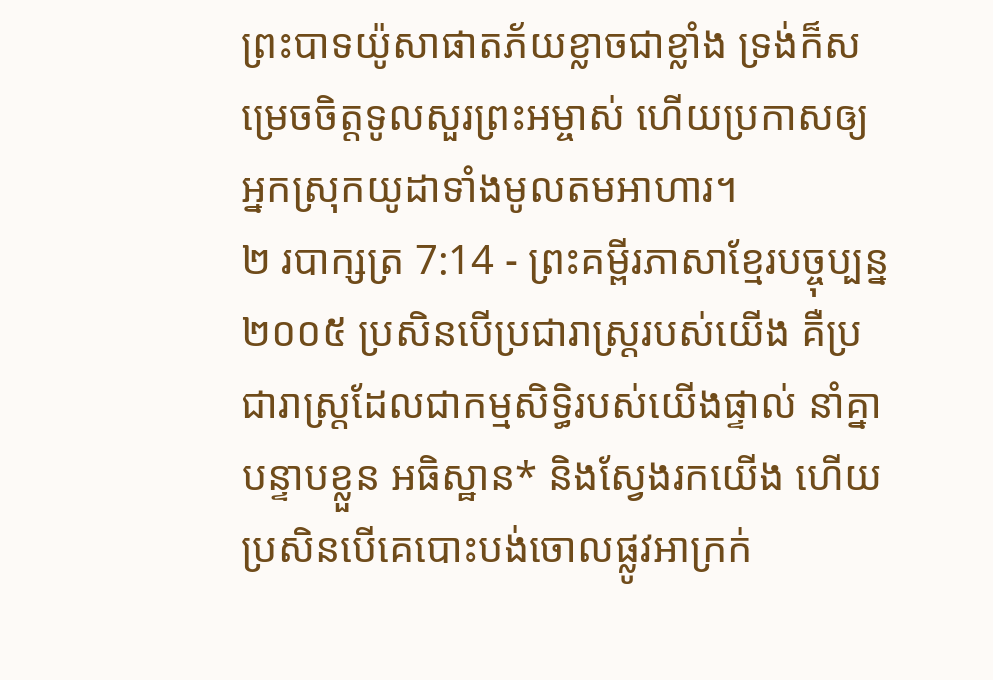ព្រះបាទយ៉ូសាផាតភ័យខ្លាចជាខ្លាំង ទ្រង់ក៏សម្រេចចិត្តទូលសួរព្រះអម្ចាស់ ហើយប្រកាសឲ្យអ្នកស្រុកយូដាទាំងមូលតមអាហារ។
២ របាក្សត្រ 7:14 - ព្រះគម្ពីរភាសាខ្មែរបច្ចុប្បន្ន ២០០៥ ប្រសិនបើប្រជារាស្ត្ររបស់យើង គឺប្រជារាស្ត្រដែលជាកម្មសិទ្ធិរបស់យើងផ្ទាល់ នាំគ្នាបន្ទាបខ្លួន អធិស្ឋាន* និងស្វែងរកយើង ហើយប្រសិនបើគេបោះបង់ចោលផ្លូវអាក្រក់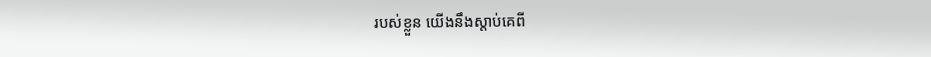របស់ខ្លួន យើងនឹងស្ដាប់គេពី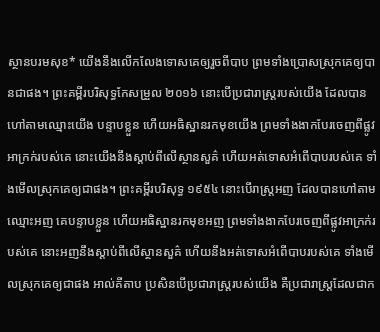ស្ថានបរមសុខ* យើងនឹងលើកលែងទោសគេឲ្យរួចពីបាប ព្រមទាំងប្រោសស្រុកគេឲ្យបានជាផង។ ព្រះគម្ពីរបរិសុទ្ធកែសម្រួល ២០១៦ នោះបើប្រជារាស្ត្ររបស់យើង ដែលបានហៅតាមឈ្មោះយើង បន្ទាបខ្លួន ហើយអធិស្ឋានរកមុខយើង ព្រមទាំងងាកបែរចេញពីផ្លូវអាក្រក់របស់គេ នោះយើងនឹងស្តាប់ពីលើស្ថានសួគ៌ ហើយអត់ទោសអំពើបាបរបស់គេ ទាំងមើលស្រុកគេឲ្យជាផង។ ព្រះគម្ពីរបរិសុទ្ធ ១៩៥៤ នោះបើរាស្ត្រអញ ដែលបានហៅតាមឈ្មោះអញ គេបន្ទាបខ្លួន ហើយអធិស្ឋានរកមុខអញ ព្រមទាំងងាកបែរចេញពីផ្លូវអាក្រក់របស់គេ នោះអញនឹងស្តាប់ពីលើស្ថានសួគ៌ ហើយនឹងអត់ទោសអំពើបាបរបស់គេ ទាំងមើលស្រុកគេឲ្យជាផង អាល់គីតាប ប្រសិនបើប្រជារាស្ត្ររបស់យើង គឺប្រជារាស្ត្រដែលជាក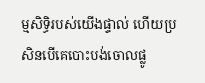ម្មសិទ្ធិរបស់យើងផ្ទាល់ ហើយប្រសិនបើគេបោះបង់ចោលផ្លូ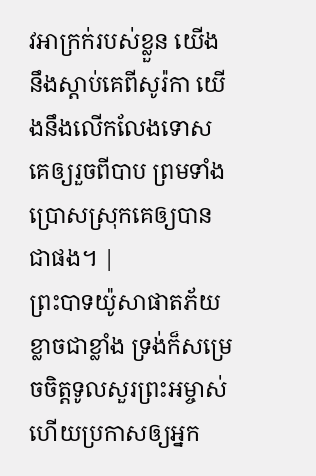វអាក្រក់របស់ខ្លួន យើងនឹងស្តាប់គេពីសូរ៉កា យើងនឹងលើកលែងទោសគេឲ្យរួចពីបាប ព្រមទាំងប្រោសស្រុកគេឲ្យបានជាផង។ |
ព្រះបាទយ៉ូសាផាតភ័យខ្លាចជាខ្លាំង ទ្រង់ក៏សម្រេចចិត្តទូលសួរព្រះអម្ចាស់ ហើយប្រកាសឲ្យអ្នក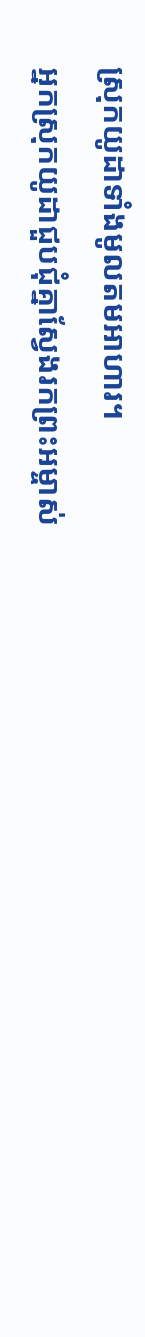ស្រុកយូដាទាំងមូលតមអាហារ។
អ្នកស្រុកយូដាជួបជុំគ្នាស្វែងរកព្រះអម្ចាស់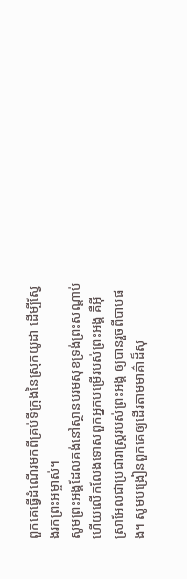ពួកគេធ្វើដំណើរមកពីគ្រប់ទីក្រុងនៃស្រុកយូដា ដើម្បីស្វែងរកព្រះអម្ចាស់។
សូមព្រះអង្គដែលគង់នៅស្ថានបរមសុខទ្រង់ព្រះសណ្ដាប់ ហើយលើកលែងទោសពួកអ្នកបម្រើរបស់ព្រះអង្គ គឺអ៊ីស្រាអែលជាប្រជារាស្ត្ររបស់ព្រះអង្គ ឲ្យបានរួចពីបាបផង។ សូមបង្រៀនពួកគេឲ្យដើរតាមមាគ៌ាដ៏សុ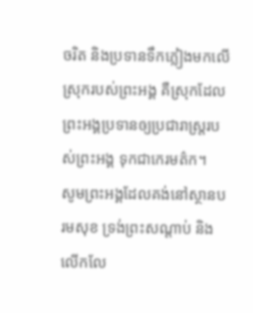ចរិត និងប្រទានទឹកភ្លៀងមកលើស្រុករបស់ព្រះអង្គ គឺស្រុកដែលព្រះអង្គប្រទានឲ្យប្រជារាស្ត្ររបស់ព្រះអង្គ ទុកជាកេរមត៌ក។
សូមព្រះអង្គដែលគង់នៅស្ថានបរមសុខ ទ្រង់ព្រះសណ្ដាប់ និងលើកលែ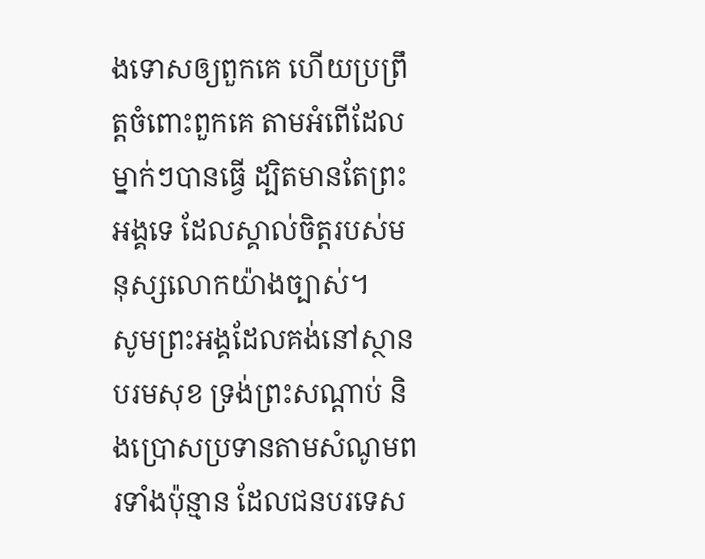ងទោសឲ្យពួកគេ ហើយប្រព្រឹត្តចំពោះពួកគេ តាមអំពើដែលម្នាក់ៗបានធ្វើ ដ្បិតមានតែព្រះអង្គទេ ដែលស្គាល់ចិត្តរបស់មនុស្សលោកយ៉ាងច្បាស់។
សូមព្រះអង្គដែលគង់នៅស្ថានបរមសុខ ទ្រង់ព្រះសណ្ដាប់ និងប្រោសប្រទានតាមសំណូមពរទាំងប៉ុន្មាន ដែលជនបរទេស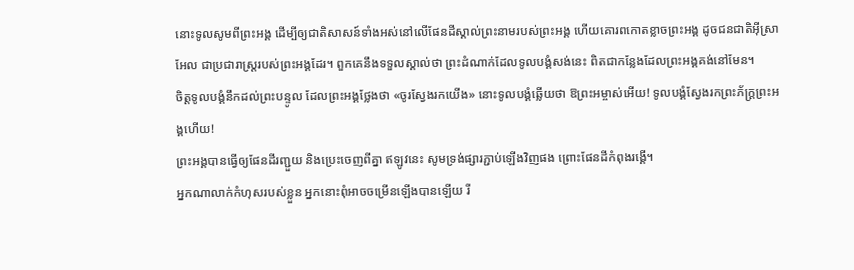នោះទូលសូមពីព្រះអង្គ ដើម្បីឲ្យជាតិសាសន៍ទាំងអស់នៅលើផែនដីស្គាល់ព្រះនាមរបស់ព្រះអង្គ ហើយគោរពកោតខ្លាចព្រះអង្គ ដូចជនជាតិអ៊ីស្រាអែល ជាប្រជារាស្ត្ររបស់ព្រះអង្គដែរ។ ពួកគេនឹងទទួលស្គាល់ថា ព្រះដំណាក់ដែលទូលបង្គំសង់នេះ ពិតជាកន្លែងដែលព្រះអង្គគង់នៅមែន។
ចិត្តទូលបង្គំនឹកដល់ព្រះបន្ទូល ដែលព្រះអង្គថ្លែងថា «ចូរស្វែងរកយើង» នោះទូលបង្គំឆ្លើយថា ឱព្រះអម្ចាស់អើយ! ទូលបង្គំស្វែងរកព្រះភ័ក្ត្រព្រះអង្គហើយ!
ព្រះអង្គបានធ្វើឲ្យផែនដីរញ្ជួយ និងប្រេះចេញពីគ្នា ឥឡូវនេះ សូមទ្រង់ផ្សារភ្ជាប់ឡើងវិញផង ព្រោះផែនដីកំពុងរង្គើ។
អ្នកណាលាក់កំហុសរបស់ខ្លួន អ្នកនោះពុំអាចចម្រើនឡើងបានឡើយ រី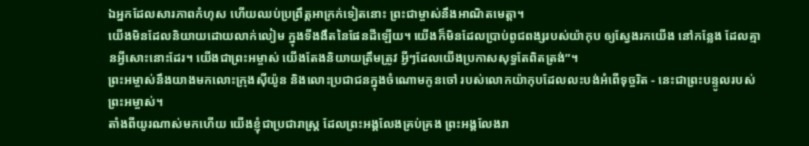ឯអ្នកដែលសារភាពកំហុស ហើយឈប់ប្រព្រឹត្តអាក្រក់ទៀតនោះ ព្រះជាម្ចាស់នឹងអាណិតមេត្តា។
យើងមិនដែលនិយាយដោយលាក់លៀម ក្នុងទីងងឹតនៃផែនដីឡើយ។ យើងក៏មិនដែលប្រាប់ពូជពង្សរបស់យ៉ាកុប ឲ្យស្វែងរកយើង នៅកន្លែង ដែលគ្មានអ្វីសោះនោះដែរ។ យើងជាព្រះអម្ចាស់ យើងតែងនិយាយត្រឹមត្រូវ អ្វីៗដែលយើងប្រកាសសុទ្ធតែពិតត្រង់”។
ព្រះអម្ចាស់នឹងយាងមកលោះក្រុងស៊ីយ៉ូន និងលោះប្រជាជនក្នុងចំណោមកូនចៅ របស់លោកយ៉ាកុបដែលលះបង់អំពើទុច្ចរិត - នេះជាព្រះបន្ទូលរបស់ព្រះអម្ចាស់។
តាំងពីយូរណាស់មកហើយ យើងខ្ញុំជាប្រជារាស្ត្រ ដែលព្រះអង្គលែងគ្រប់គ្រង ព្រះអង្គលែងរា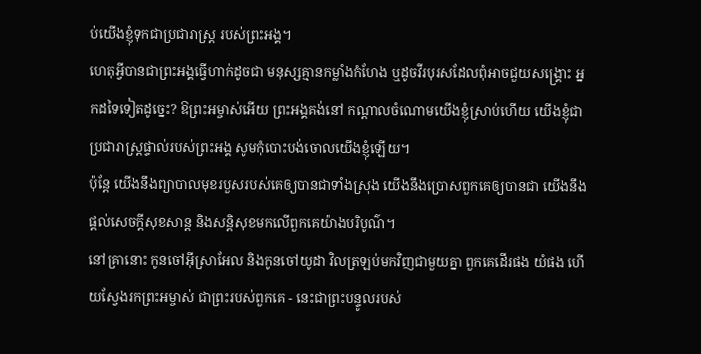ប់យើងខ្ញុំទុកជាប្រជារាស្ត្រ របស់ព្រះអង្គ។
ហេតុអ្វីបានជាព្រះអង្គធ្វើហាក់ដូចជា មនុស្សគ្មានកម្លាំងកំហែង ឬដូចវីរបុរសដែលពុំអាចជួយសង្គ្រោះ អ្នកដទៃទៀតដូច្នេះ? ឱព្រះអម្ចាស់អើយ ព្រះអង្គគង់នៅ កណ្ដាលចំណោមយើងខ្ញុំស្រាប់ហើយ យើងខ្ញុំជាប្រជារាស្ត្រផ្ទាល់របស់ព្រះអង្គ សូមកុំបោះបង់ចោលយើងខ្ញុំឡើយ។
ប៉ុន្តែ យើងនឹងព្យាបាលមុខរបួសរបស់គេឲ្យបានជាទាំងស្រុង យើងនឹងប្រោសពួកគេឲ្យបានជា យើងនឹងផ្ដល់សេចក្ដីសុខសាន្ត និងសន្តិសុខមកលើពួកគេយ៉ាងបរិបូណ៌។
នៅគ្រានោះ កូនចៅអ៊ីស្រាអែល និងកូនចៅយូដា វិលត្រឡប់មកវិញជាមួយគ្នា ពួកគេដើរផង យំផង ហើយស្វែងរកព្រះអម្ចាស់ ជាព្រះរបស់ពួកគេ - នេះជាព្រះបន្ទូលរបស់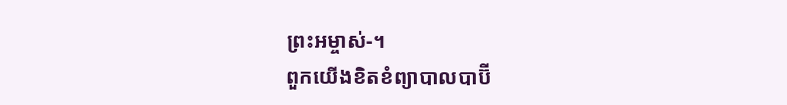ព្រះអម្ចាស់-។
ពួកយើងខិតខំព្យាបាលបាប៊ី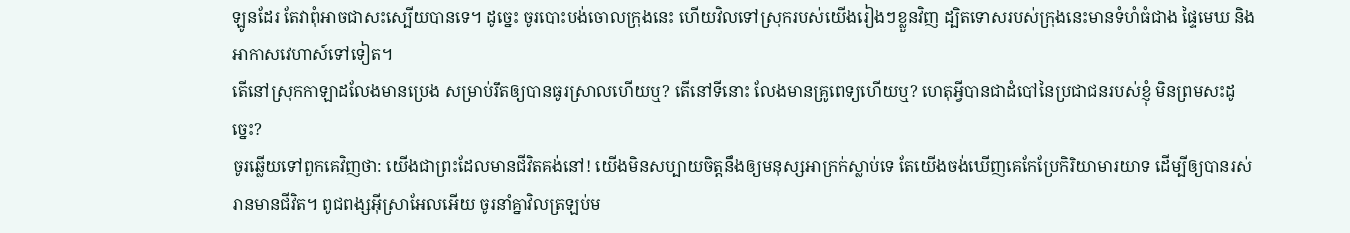ឡូនដែរ តែវាពុំអាចជាសះស្បើយបានទេ។ ដូច្នេះ ចូរបោះបង់ចោលក្រុងនេះ ហើយវិលទៅស្រុករបស់យើងរៀងៗខ្លួនវិញ ដ្បិតទោសរបស់ក្រុងនេះមានទំហំធំជាង ផ្ទៃមេឃ និងអាកាសវេហាស៍ទៅទៀត។
តើនៅស្រុកកាឡាដលែងមានប្រេង សម្រាប់រឹតឲ្យបានធូរស្រាលហើយឬ? តើនៅទីនោះ លែងមានគ្រូពេទ្យហើយឬ? ហេតុអ្វីបានជាដំបៅនៃប្រជាជនរបស់ខ្ញុំ មិនព្រមសះដូច្នេះ?
ចូរឆ្លើយទៅពួកគេវិញថា: យើងជាព្រះដែលមានជីវិតគង់នៅ! យើងមិនសប្បាយចិត្តនឹងឲ្យមនុស្សអាក្រក់ស្លាប់ទេ តែយើងចង់ឃើញគេកែប្រែកិរិយាមារយាទ ដើម្បីឲ្យបានរស់រានមានជីវិត។ ពូជពង្សអ៊ីស្រាអែលអើយ ចូរនាំគ្នាវិលត្រឡប់ម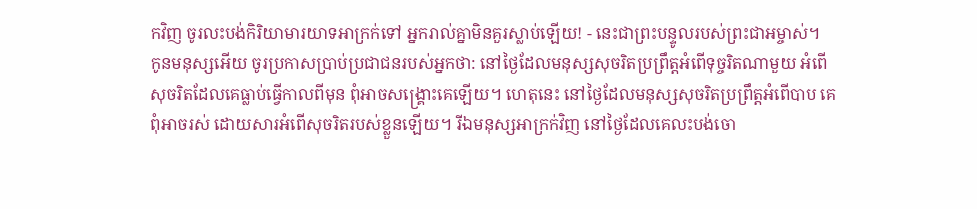កវិញ ចូរលះបង់កិរិយាមារយាទអាក្រក់ទៅ អ្នករាល់គ្នាមិនគួរស្លាប់ឡើយ! - នេះជាព្រះបន្ទូលរបស់ព្រះជាអម្ចាស់។
កូនមនុស្សអើយ ចូរប្រកាសប្រាប់ប្រជាជនរបស់អ្នកថា: នៅថ្ងៃដែលមនុស្សសុចរិតប្រព្រឹត្តអំពើទុច្ចរិតណាមួយ អំពើសុចរិតដែលគេធ្លាប់ធ្វើកាលពីមុន ពុំអាចសង្គ្រោះគេឡើយ។ ហេតុនេះ នៅថ្ងៃដែលមនុស្សសុចរិតប្រព្រឹត្តអំពើបាប គេពុំអាចរស់ ដោយសារអំពើសុចរិតរបស់ខ្លួនឡើយ។ រីឯមនុស្សអាក្រក់វិញ នៅថ្ងៃដែលគេលះបង់ចោ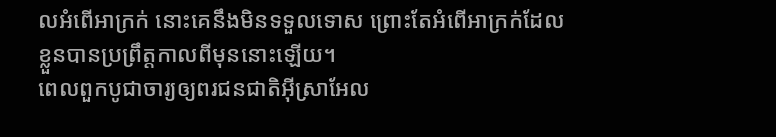លអំពើអាក្រក់ នោះគេនឹងមិនទទួលទោស ព្រោះតែអំពើអាក្រក់ដែលខ្លួនបានប្រព្រឹត្តកាលពីមុននោះឡើយ។
ពេលពួកបូជាចារ្យឲ្យពរជនជាតិអ៊ីស្រាអែល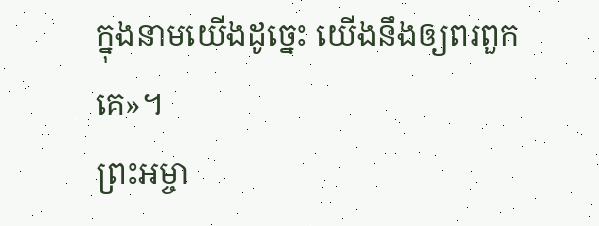ក្នុងនាមយើងដូច្នេះ យើងនឹងឲ្យពរពួកគេ»។
ព្រះអម្ចា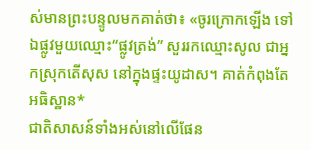ស់មានព្រះបន្ទូលមកគាត់ថា៖ «ចូរក្រោកឡើង ទៅឯផ្លូវមួយឈ្មោះ“ផ្លូវត្រង់” សួររកឈ្មោះសូល ជាអ្នកស្រុកតើសុស នៅក្នុងផ្ទះយូដាស។ គាត់កំពុងតែអធិស្ឋាន*
ជាតិសាសន៍ទាំងអស់នៅលើផែន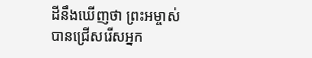ដីនឹងឃើញថា ព្រះអម្ចាស់បានជ្រើសរើសអ្នក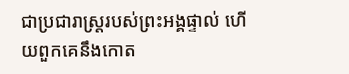ជាប្រជារាស្ត្ររបស់ព្រះអង្គផ្ទាល់ ហើយពួកគេនឹងកោត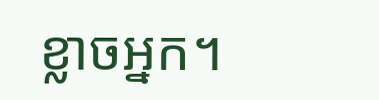ខ្លាចអ្នក។